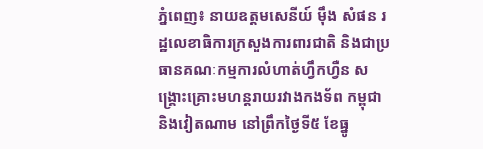ភ្នំពេញ៖ នាយឧត្តមសេនីយ៍ ម៉ឹង សំផន រដ្ឋលេខាធិការក្រសួងការពារជាតិ និងជាប្រធានគណៈកម្មការលំហាត់ហ្វឹកហ្វឺន សង្រ្គោះគ្រោះមហន្តរាយរវាងកងទ័ព កម្ពុជា និងវៀតណាម នៅព្រឹកថ្ងៃទី៥ ខែធ្នូ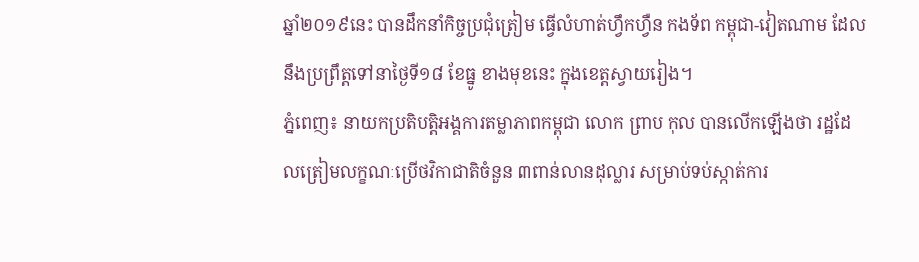ឆ្នាំ២០១៩នេះ បានដឹកនាំកិច្ចប្រជុំត្រៀម ធ្វើលំហាត់ហ្វឹកហ្វឺន កងទ័ព កម្ពុជា-វៀតណាម ដែលនឹងប្រព្រឹត្តទៅនាថ្ងៃទី១៨ ខែធ្នូ ខាងមុខនេះ ក្នុងខេត្តស្វាយរៀង។
ភ្នំពេញ៖ នាយកប្រតិបត្តិអង្គការតម្លាភាពកម្ពុជា លោក ព្រាប កុល បានលើកឡើងថា រដ្ឋដែលត្រៀមលក្ខណៈប្រើថវិកាជាតិចំនួន ៣ពាន់លានដុល្លារ សម្រាប់ទប់ស្កាត់ការ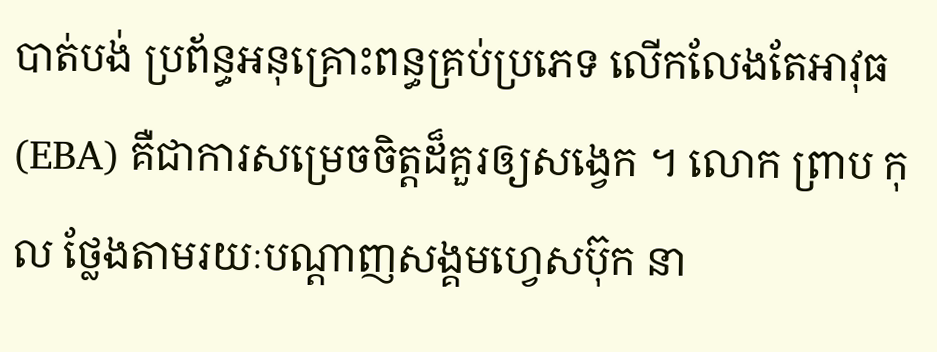បាត់បង់ ប្រព័ន្ធអនុគ្រោះពន្ធគ្រប់ប្រភេទ លើកលែងតែអាវុធ (EBA) គឺជាការសម្រេចចិត្តដ៏គួរឲ្យសង្វេក ។ លោក ព្រាប កុល ថ្លែងតាមរយៈបណ្តាញសង្គមហ្វេសប៊ុក នា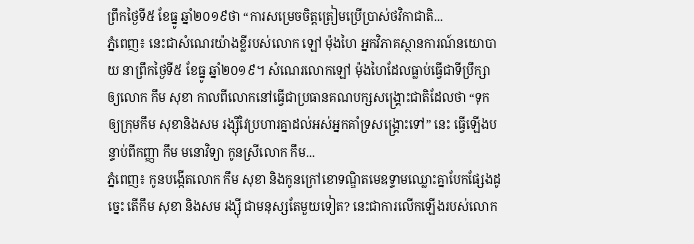ព្រឹកថ្ងៃទី៥ ខែធ្នូ ឆ្នាំ២០១៩ថា “ការសម្រេចចិត្តត្រៀមប្រើប្រាស់ថវិកាជាតិ...
ភ្នំពេញ៖ នេះជាសំណេរយ៉ាងខ្លីរបស់លោក ឡៅ ម៉ុងហៃ អ្នកវិភាគស្ថានការណ៍នយោបាយ នាព្រឹកថ្ងៃទី៥ ខែធ្នូ ឆ្នាំ២០១៩។ សំណេរលោកឡៅ ម៉ុងហៃដែលធ្លាប់ធ្វើជាទីប្រឹក្សាឲ្យលោក កឹម សុខា កាលពីលោកនៅធ្វើជាប្រធានគណបក្សសង្រ្គោះជាតិដែលថា “ទុកឲ្យក្រុមកឹម សុខានិងសម រង្ស៊ីវៃប្រហារគ្នាដល់អស់អ្នកគាំទ្រសង្រ្គោះទៅ” នេះ ធ្វើឡើងបន្ទាប់ពីកញ្ញា កឹម មនោវិទ្យា កូនស្រីលោក កឹម...
ភ្នំពេញ៖ កូនបង្កេីតលោក កឹម សុខា និងកូនក្រៅខោទណ្ឌិតមេឧទ្ទាមឈ្លោះគ្នាបែកផ្សែងដូច្នេះ តើកឹម សុខា និងសម រង្ស៊ី ជាមនុស្សតែមួយទៀត? នេះជាការលើកឡើងរបស់លោក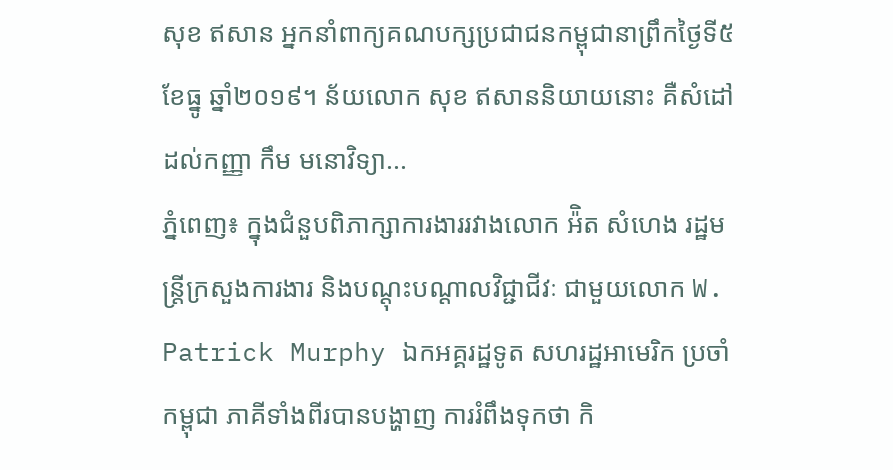សុខ ឥសាន អ្នកនាំពាក្យគណបក្សប្រជាជនកម្ពុជានាព្រឹកថ្ងៃទី៥ ខែធ្នូ ឆ្នាំ២០១៩។ ន័យលោក សុខ ឥសាននិយាយនោះ គឺសំដៅដល់កញ្ញា កឹម មនោវិទ្យា...
ភ្នំពេញ៖ ក្នុងជំនួបពិភាក្សាការងាររវាងលោក អ៉ិត សំហេង រដ្ឋមន្ត្រីក្រសួងការងារ និងបណ្ដុះបណ្ដាលវិជ្ជាជីវៈ ជាមួយលោក W. Patrick Murphy ឯកអគ្គរដ្ឋទូត សហរដ្ឋអាមេរិក ប្រចាំកម្ពុជា ភាគីទាំងពីរបានបង្ហាញ ការរំពឹងទុកថា កិ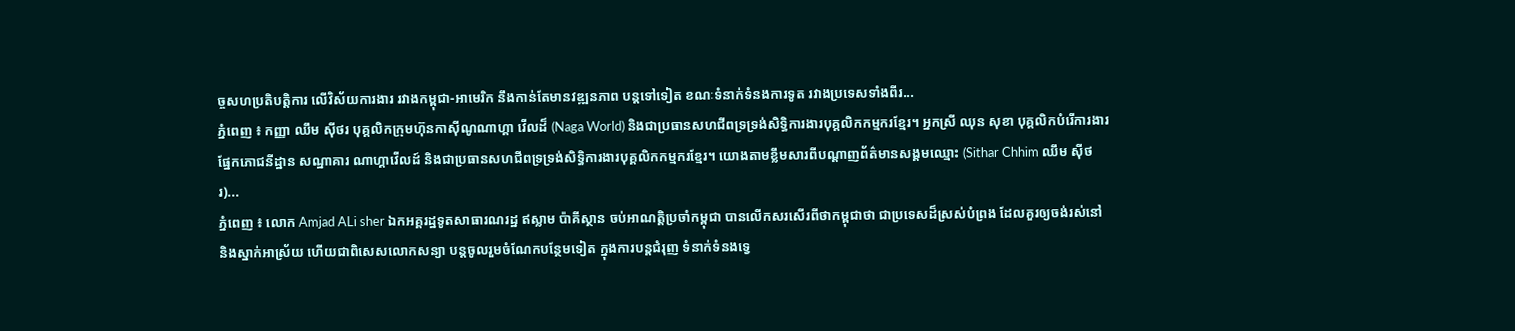ច្ចសហប្រតិបត្តិការ លើវិស័យការងារ រវាងកម្ពុជា-អាមេរិក នឹងកាន់តែមានវឌ្ឍនភាព បន្តទៅទៀត ខណៈទំនាក់ទំនងការទូត រវាងប្រទេសទាំងពីរ...
ភ្នំពេញ ៖ កញ្ញា ឈឹម ស៊ីថរ បុគ្គលិកក្រុមហ៊ុនកាស៊ីណូណាហ្គា វើលដ៏ (Naga World) និងជាប្រធានសហជីពទ្រទ្រង់សិទ្ធិការងារបុគ្គលិកកម្មករខ្មែរ។ អ្នកស្រី ឈុន សុខា បុគ្គលិកបំរើការងារផ្នែកភោជនីដ្ឋាន សណ្ឋាគារ ណាហ្គាវើលដ៍ និងជាប្រធានសហជីពទ្រទ្រង់សិទ្ធិការងារបុគ្គលិកកម្មករខ្មែរ។ យោងតាមខ្លឹមសារពីបណ្តាញព័ត៌មានសង្គមឈ្មោះ (Sithar Chhim ឈឹម ស៊ីថរ)...
ភ្នំពេញ ៖ លោក Amjad ALi sher ឯកអគ្គរដ្ឋទូតសាធារណរដ្ឋ ឥស្លាម ប៉ាគីស្ថាន ចប់អាណត្តិប្រចាំកម្ពុជា បានលើកសរសើរពីថាកម្ពុជាថា ជាប្រទេសដ៏ស្រស់បំព្រង ដែលគួរឲ្យចង់រស់នៅ និងស្នាក់អាស្រ័យ ហើយជាពិសេសលោកសន្យា បន្តចូលរួមចំណែកបន្ថែមទៀត ក្នុងការបន្តជំរុញ ទំនាក់ទំនងទ្វេ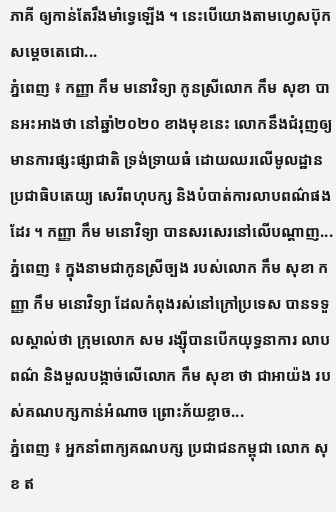ភាគី ឲ្យកាន់តែរឹងមាំទ្វេឡើង ។ នេះបើយោងតាមហ្វេសប៊ុក សម្ដេចតេជោ...
ភ្នំពេញ ៖ កញ្ញា កឹម មនោវិទ្យា កូនស្រីលោក កឹម សុខា បានអះអាងថា នៅឆ្នាំ២០២០ ខាងមុខនេះ លោកនឹងជំរុញឲ្យមានការផ្សះផ្សាជាតិ ទ្រង់ទ្រាយធំ ដោយឈរលើមូលដ្ឋាន ប្រជាធិបតេយ្យ សេរីពហុបក្ស និងបំបាត់ការលាបពណ៌ផងដែរ ។ កញ្ញា កឹម មនោវិទ្យា បានសរសេរនៅលើបណ្ដាញ...
ភ្នំពេញ ៖ ក្នុងនាមជាកូនស្រីច្បង របស់លោក កឹម សុខា កញ្ញា កឹម មនោវិទ្យា ដែលកំពុងរស់នៅក្រៅប្រទេស បានទទួលស្គាល់ថា ក្រុមលោក សម រង្ស៊ីបានបើកយុទ្ធនាការ លាបពណ៌ និងមួលបង្កាច់លើលោក កឹម សុខា ថា ជាអាយ៉ង របស់គណបក្សកាន់អំណាច ព្រោះភ័យខ្លាច...
ភ្នំពេញ ៖ អ្នកនាំពាក្យគណបក្ស ប្រជាជនកម្ពុជា លោក សុខ ឥ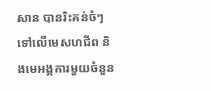សាន បានរិះគន់ចំៗ ទៅលើមេសហជីព និងមេអង្គការមួយចំនួន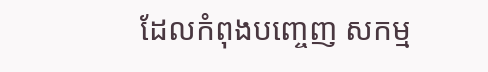ដែលកំពុងបញ្ចេញ សកម្ម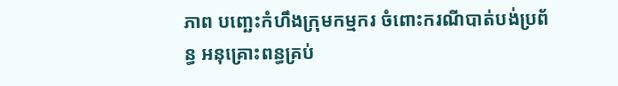ភាព បញ្ឆេះកំហឹងក្រុមកម្មករ ចំពោះករណីបាត់បង់ប្រព័ន្ធ អនុគ្រោះពន្ធគ្រប់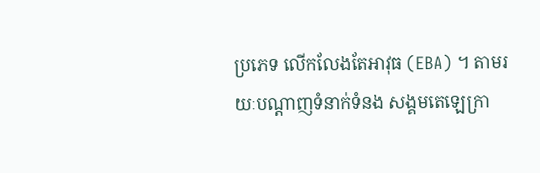ប្រភេទ លើកលែងតែអាវុធ (EBA) ។ តាមរយៈបណ្តាញទំនាក់ទំនង សង្គមតេឡេក្រា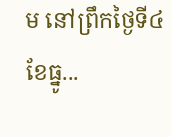ម នៅព្រឹកថ្ងៃទី៤ ខែធ្នូ...